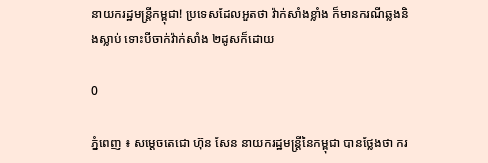នាយករដ្ឋមន្រ្តីកម្ពុជា! ប្រទេសដែលអួតថា វ៉ាក់សាំងខ្លាំង ក៏មានករណីឆ្លងនិងស្លាប់ ទោះបីចាក់វ៉ាក់សាំង ២ដូសក៏ដោយ

0

ភ្នំពេញ ៖ សម្ដេចតេជោ ហ៊ុន សែន នាយករដ្ឋមន្ដ្រីនៃកម្ពុជា បានថ្លែងថា ករ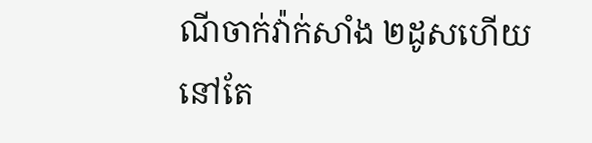ណីចាក់វ៉ាក់សាំង ២ដូសហើយ នៅតែ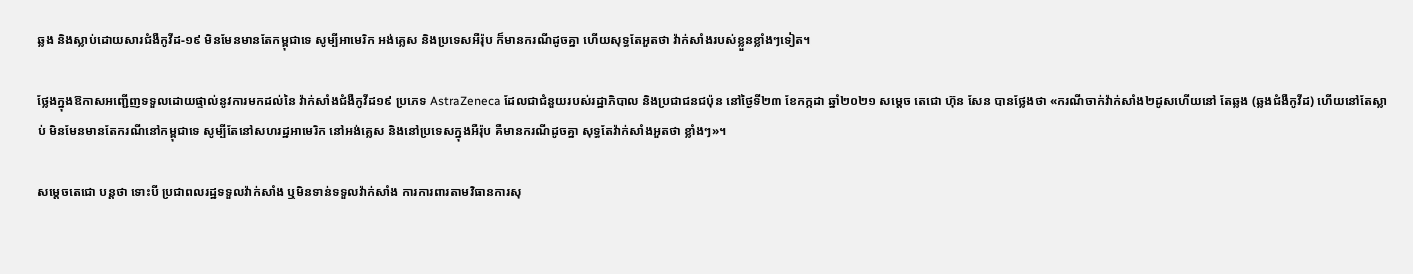ឆ្លង និងស្លាប់ដោយសារជំងឺកូវីដ-១៩ មិនមែនមានតែកម្ពុជាទេ សូម្បីអាមេរិក អង់គ្លេស និងប្រទេសអឺរ៉ុប ក៏មានករណីដូចគ្នា ហើយសុទ្ធតែអួតថា វ៉ាក់សាំងរបស់ខ្លួនខ្លាំងៗទៀត។

ថ្លែងក្នុងឱកាសអញ្ជើញទទួលដោយផ្ទាល់នូវការមកដល់នៃ វ៉ាក់សាំងជំងឺកូវីដ១៩ ប្រភេទ AstraZeneca ដែលជាជំនួយរបស់រដ្ឋាភិបាល និងប្រជាជនជប៉ុន នៅថ្ងៃទី២៣ ខែកក្កដា ឆ្នាំ២០២១ សម្ដេច តេជោ ហ៊ុន សែន បានថ្លែងថា «ករណីចាក់វ៉ាក់សាំង២ដូសហើយនៅ តែឆ្លង (ឆ្លងជំងឺកូវីដ) ហើយនៅតែស្លាប់ មិនមែនមានតែករណីនៅកម្ពុជាទេ សូម្បីតែនៅសហរដ្ឋអាមេរិក នៅអង់គ្លេស និងនៅប្រទេសក្នុងអឺរ៉ុប គឺមានករណីដូចគ្នា សុទ្ធតែវ៉ាក់សាំងអួតថា ខ្លាំងៗ»។

សម្ដេចតេជោ បន្ដថា ទោះបី ប្រជាពលរដ្ឋទទួលវ៉ាក់សាំង ឬមិនទាន់ទទួលវ៉ាក់សាំង ការការពារតាមវិធានការសុ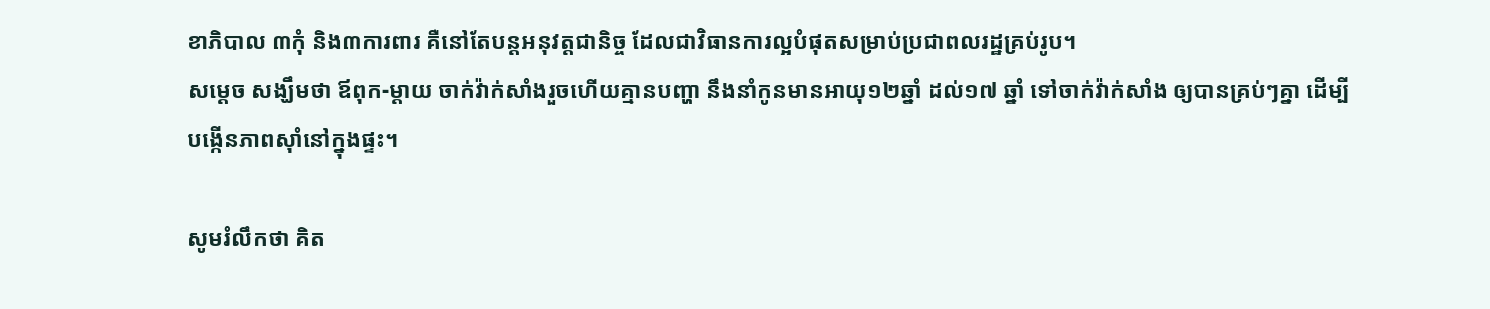ខាភិបាល ៣កុំ និង៣ការពារ គឺនៅតែបន្ដអនុវត្តជានិច្ច ដែលជាវិធានការល្អបំផុតសម្រាប់ប្រជាពលរដ្ឋគ្រប់រូប។
សម្ដេច សង្ឃឹមថា ឪពុក-ម្ដាយ ចាក់វ៉ាក់សាំងរួចហើយគ្មានបញ្ហា នឹងនាំកូនមានអាយុ១២ឆ្នាំ ដល់១៧ ឆ្នាំ ទៅចាក់វ៉ាក់សាំង ឲ្យបានគ្រប់ៗគ្នា ដើម្បីបង្កើនភាពស៊ាំនៅក្នុងផ្ទះ។

សូមរំលឹកថា គិត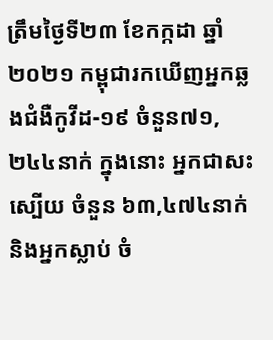ត្រឹមថ្ងៃទី២៣ ខែកក្កដា ឆ្នាំ២០២១ កម្ពុជារកឃើញអ្នកឆ្លងជំងឺកូវីដ-១៩ ចំនួន៧១,២៤៤នាក់ ក្នុងនោះ អ្នកជាសះស្បើយ ចំនួន ៦៣,៤៧៤នាក់ និងអ្នកស្លាប់ ចំ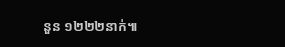នួន ១២២២នាក់៕